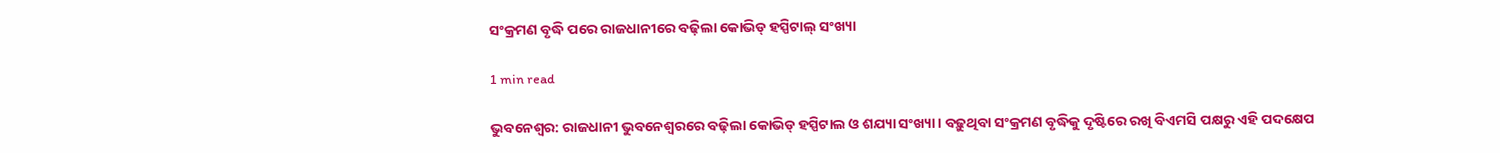ସଂକ୍ରମଣ ବୃଦ୍ଧି ପରେ ରାଜଧାନୀରେ ବଢ଼ିଲା କୋଭିଡ୍ ହସ୍ପିଟାଲ୍ ସଂଖ୍ୟା

1 min read

ଭୁବନେଶ୍ୱର: ରାଜଧାନୀ ଭୁବନେଶ୍ୱରରେ ବଢ଼ିଲା କୋଭିଡ୍ ହସ୍ପିଟାଲ ଓ ଶଯ୍ୟା ସଂଖ୍ୟା । ବଢ଼ୁଥିବା ସଂକ୍ରମଣ ବୃଦ୍ଧିକୁ ଦୃଷ୍ଟିରେ ରଖି ବିଏମସି ପକ୍ଷରୁ ଏହି ପଦକ୍ଷେପ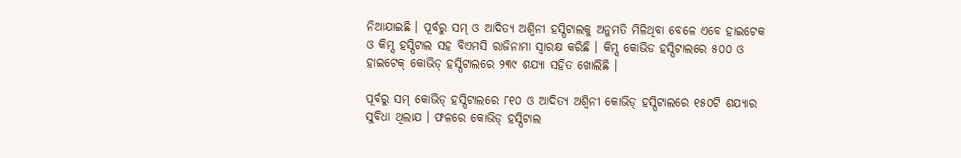ନିଆଯାଇଛି । ପୂର୍ବରୁ ସମ୍ ଓ ଆଦିତ୍ୟ ଅଶ୍ୱିନୀ ହସ୍ପିଟାଲକୁ ଅନୁମତି ମିଳିଥିବା ବେଳେ ଏବେ ହାଇଟେକ ଓ କିମ୍ସ ହସ୍ପିଟାଲ ସହ ବିଏମସି ରାଜିନାମା ସ୍ୱାରକ୍ଷ କରିଛି । କିମ୍ସ କୋଭିଡ ହସ୍ପିଟାଲରେ ୫୦୦ ଓ ହାଇଟେକ୍ କୋଭିଡ୍ ହସ୍ପିଟାଲରେ ୨୩୯ ଶଯ୍ୟା ସହିତ ଖୋଲିଛି ।

ପୂର୍ବରୁ ସମ୍ କୋଭିଡ୍ ହସ୍ପିଟାଲରେ ୮୧୦ ଓ ଆଦିତ୍ୟ ଅଶ୍ୱିନୀ କୋଭିଡ୍ ହସ୍ପିଟାଲରେ ୧୫୦ଟି ଶଯ୍ୟାର ସୁବିଧା ଥିଲାଯ । ଫଳରେ କୋଭିଡ୍ ହସ୍ପିଟାଲ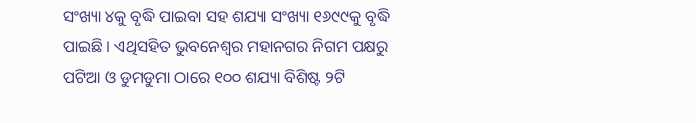ସଂଖ୍ୟା ୪କୁ ବୃଦ୍ଧି ପାଇବା ସହ ଶଯ୍ୟା ସଂଖ୍ୟା ୧୬୯୯କୁ ବୃଦ୍ଧି ପାଇଛି । ଏଥିସହିତ ଭୁବନେଶ୍ୱର ମହାନଗର ନିଗମ ପକ୍ଷରୁ ପଟିଆ ଓ ଡୁମଡୁମା ଠାରେ ୧୦୦ ଶଯ୍ୟା ବିଶିଷ୍ଟ ୨ଟି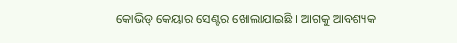କୋଭିଡ୍ କେୟାର ସେଣ୍ଟର ଖୋଲାଯାଇଛି । ଆଗକୁ ଆବଶ୍ୟକ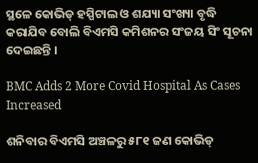ସ୍ଥଳେ କୋଭିଡ୍ ହସ୍ପିଟାଲ ଓ ଶଯ୍ୟା ସଂଖ୍ୟା ବୃଦ୍ଧି କରାଯିବ ବୋଲି ବିଏମସି କମିଶନର ସଂଜୟ ସିଂ ସୂଚନା ଦେଇଛନ୍ତି ।

BMC Adds 2 More Covid Hospital As Cases Increased

ଶନିବାର ବିଏମସି ଅଞ୍ଚଳରୁ ୫୮୧ ଜଣ କୋଭିଡ୍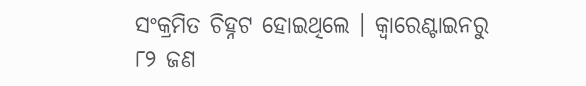ସଂକ୍ରମିତ ଚିହ୍ନଟ ହୋଇଥିଲେ । କ୍ୱାରେଣ୍ଟାଇନରୁ ୮୨ ଜଣ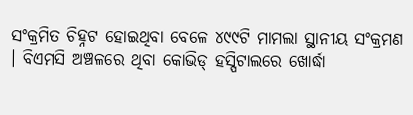ସଂକ୍ରମିତ ଚିହ୍ନଟ ହୋଇଥିବା ବେଳେ ୪୯୯ଟି ମାମଲା ସ୍ଥାନୀୟ ସଂକ୍ରମଣ । ବିଏମସି ଅଞ୍ଚଳରେ ଥିବା କୋଭିଡ୍ ହସ୍ପିଟାଲରେ ଖୋର୍ଦ୍ଧା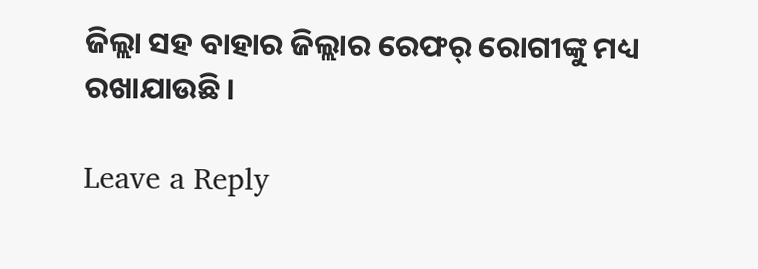ଜିଲ୍ଲା ସହ ବାହାର ଜିଲ୍ଲାର ରେଫର୍ ରୋଗୀଙ୍କୁ ମଧ୍ୟ ରଖାଯାଉଛି ।

Leave a Reply